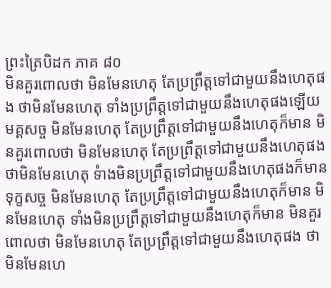ព្រះត្រៃបិដក ភាគ ៨០
មិនគួរពោលថា មិនមែនហេតុ តែប្រព្រឹត្តទៅជាមួយនឹងហេតុផង ថាមិនមែនហេតុ ទាំងប្រព្រឹត្តទៅជាមួយនឹងហេតុផងឡើយ មគ្គសច្ច មិនមែនហេតុ តែប្រព្រឹត្តទៅជាមួយនឹងហេតុក៏មាន មិនគួរពោលថា មិនមែនហេតុ តែប្រព្រឹត្តទៅជាមួយនឹងហេតុផង ថាមិនមែនហេតុ ទំាងមិនប្រព្រឹត្តទៅជាមួយនឹងហេតុផងក៏មាន ទុក្ខសច្ច មិនមែនហេតុ តែប្រព្រឹត្តទៅជាមួយនឹងហេតុក៏មាន មិនមែនហេតុ ទាំងមិនប្រព្រឹត្តទៅជាមួយនឹងហេតុក៏មាន មិនគួរពោលថា មិនមែនហេតុ តែប្រព្រឹត្តទៅជាមួយនឹងហេតុផង ថាមិនមែនហេ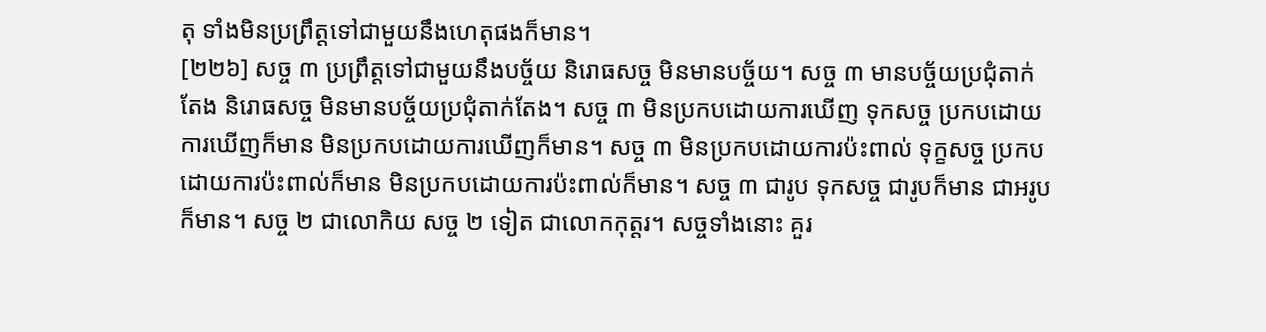តុ ទាំងមិនប្រព្រឹត្តទៅជាមួយនឹងហេតុផងក៏មាន។
[២២៦] សច្ច ៣ ប្រព្រឹត្តទៅជាមួយនឹងបច្ច័យ និរោធសច្ច មិនមានបច្ច័យ។ សច្ច ៣ មានបច្ច័យប្រជុំតាក់តែង និរោធសច្ច មិនមានបច្ច័យប្រជុំតាក់តែង។ សច្ច ៣ មិនប្រកបដោយការឃើញ ទុកសច្ច ប្រកបដោយការឃើញក៏មាន មិនប្រកបដោយការឃើញក៏មាន។ សច្ច ៣ មិនប្រកបដោយការប៉ះពាល់ ទុក្ខសច្ច ប្រកបដោយការប៉ះពាល់ក៏មាន មិនប្រកបដោយការប៉ះពាល់ក៏មាន។ សច្ច ៣ ជារូប ទុកសច្ច ជារូបក៏មាន ជាអរូបក៏មាន។ សច្ច ២ ជាលោកិយ សច្ច ២ ទៀត ជាលោកកុត្តរ។ សច្ចទាំងនោះ គួរ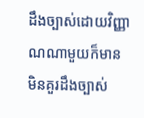ដឹងច្បាស់ដោយវិញ្ញាណណាមួយក៏មាន មិនគួរដឹងច្បាស់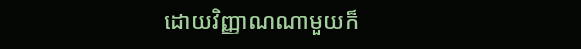ដោយវិញ្ញាណណាមួយក៏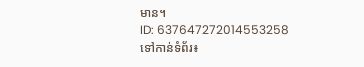មាន។
ID: 637647272014553258
ទៅកាន់ទំព័រ៖